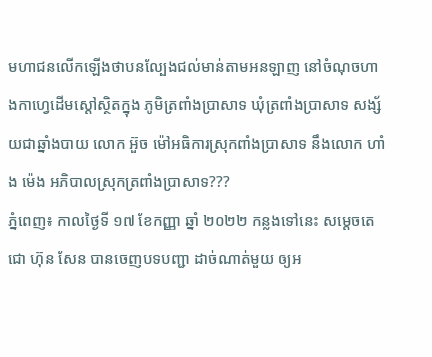មហាជនលើកឡើងថាបនល្បែងជល់មាន់តាមអនឡាញ នៅចំណុចហាងកាហ្វេដើមស្ដៅស្ថិតក្នុង ភូមិត្រពាំងប្រាសាទ ឃុំត្រពាំងប្រាសាទ សង្ស័យជាឆ្នាំងបាយ លោក អ៊ួច ម៉ៅអធិការស្រុកពាំងប្រាសាទ នឹងលោក ហាំង ម៉េង អភិបាលស្រុកត្រពាំងប្រាសាទ???
ភ្នំពេញ៖ កាលថ្ងៃទី ១៧ ខែកញ្ញា ឆ្នាំ ២០២២ កន្លងទៅនេះ សម្ដេចតេជោ ហ៊ុន សែន បានចេញបទបញ្ជា ដាច់ណាត់មួយ ឲ្យអ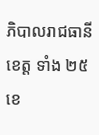ភិបាលរាជធានីខេត្ត ទាំង ២៥ ខេ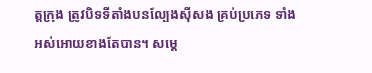ត្តក្រុង ត្រូវបិទទីតាំងបនល្បែងសុីសង គ្រប់ប្រភេទ ទាំងអស់អោយខាងតែបាន។ សម្តេ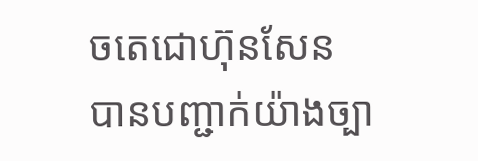ចតេជោហ៊ុនសែន បានបញ្ជាក់យ៉ាងច្បា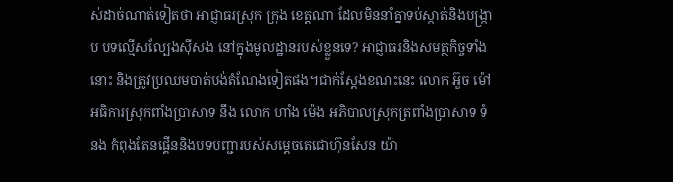ស់ដាច់ណាត់ទៀតថា អាជ្ញាធរស្រុក ក្រុង ខេត្តណា ដែលមិននាំគ្នាទប់ស្កាត់និងបង្ក្រាប បទល្មើសល្បែងស៊ីសង នៅក្នុងមូលដ្ឋានរបស់ខ្លួនទេ? អាជ្ញាធរនិងសមត្ថកិច្ចទាំងនោះ និងត្រូវប្រឈមបាត់បង់តំណែងទៀតផង។ជាក់ស្តែងខណះនេះ លោក អ៊ួច ម៉ៅអធិការស្រុកពាំងប្រាសាទ នឹង លោក ហាំង ម៉េង អភិបាលស្រុកត្រពាំងប្រាសាទ ទំនង កំពុងតែនផ្គើននិងបទបញ្ជារបស់សម្តេចតេជោហ៊ុនសែន យ៉ា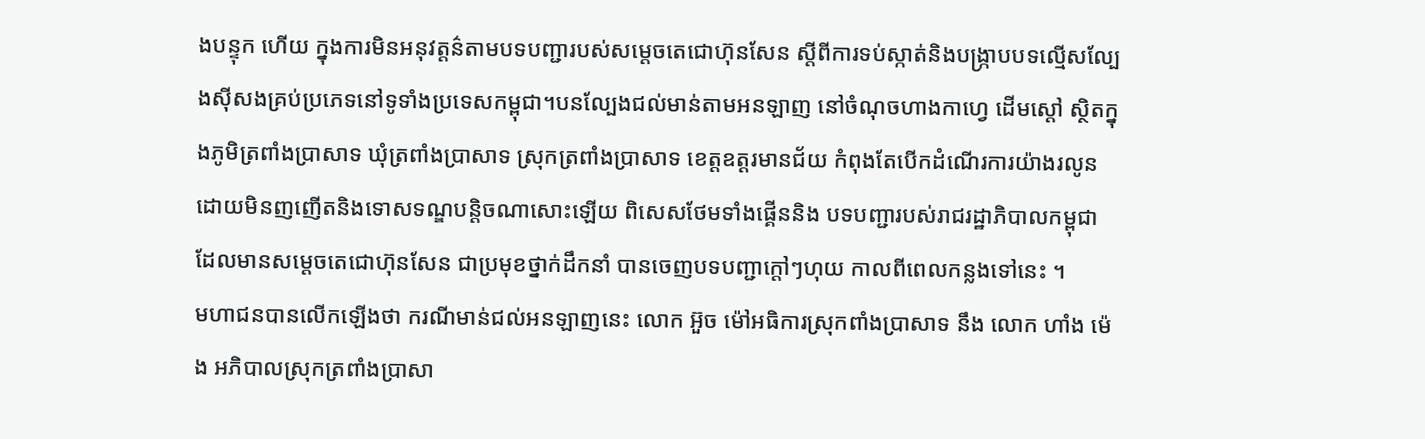ងបន្ទុក ហើយ ក្នុងការមិនអនុវត្តន៌តាមបទបញ្ជារបស់សម្តេចតេជោហ៊ុនសែន ស្តីពីការទប់ស្កាត់និងបង្ក្រាបបទល្មើសល្បែងស៊ីសងគ្រប់ប្រភេទនៅទូទាំងប្រទេសកម្ពុជា។បនល្បែងជល់មាន់តាមអនឡាញ នៅចំណុចហាងកាហ្វេ ដើមស្ដៅ ស្ថិតក្នុងភូមិត្រពាំងប្រាសាទ ឃុំត្រពាំងប្រាសាទ ស្រុកត្រពាំងប្រាសាទ ខេត្តឧត្តរមានជ័យ កំពុងតែបើកដំណើរការយ៉ាងរលូន ដោយមិនញញើតនិងទោសទណ្ឌបន្តិចណាសោះឡើយ ពិសេសថែមទាំងផ្គើននិង បទបញ្ជារបស់រាជរដ្ឋាភិបាលកម្ពុជា ដែលមានសម្តេចតេជោហ៊ុនសែន ជាប្រមុខថ្នាក់ដឹកនាំ បានចេញបទបញ្ជាក្តៅៗហុយ កាលពីពេលកន្លងទៅនេះ ។
មហាជនបានលើកឡើងថា ករណីមាន់ជល់អនឡាញនេះ លោក អ៊ួច ម៉ៅអធិការស្រុកពាំងប្រាសាទ នឹង លោក ហាំង ម៉េង អភិបាលស្រុកត្រពាំងប្រាសា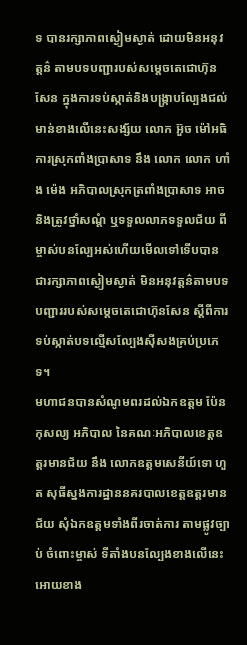ទ បានរក្សាភាពស្ងៀមស្ងាត់ ដោយមិនអនុវត្តន៌ តាមបទបញ្ជារបស់សម្តេចតេជោហ៊ុនសែន ក្នុងការទប់ស្កាត់និងបង្ក្រាបល្បែងជល់មាន់ខាងលើនេះសង្ស័យ លោក អ៊ួច ម៉ៅអធិការស្រុកពាំងប្រាសាទ នឹង លោក លោក ហាំង ម៉េង អភិបាលស្រុកត្រពាំងប្រាសាទ អាច និងត្រូវថ្នាំសណ្តំ ឬទទួលលាភទទួលជ័យ ពីម្ចាស់បនល្បែអស់ហើយមើលទៅទើបបានជារក្សាភាពស្ងៀមស្ងាត់ មិនអនុវត្តន៌តាមបទបញ្ជាររបស់សម្តេចតេជោហ៊ុនសែន ស្តីពីការទប់ស្កាត់បទល្មើសល្បែងស៊ីសងគ្រប់ប្រភេទ។
មហាជនបានសំណូមពរដល់ឯកឧត្ដម ប៉ែន កុសល្យ អភិបាល នៃគណៈអភិបាលខេត្តឧត្ដរមានជ័យ នឹង លោកឧត្ដមសេនីយ៍ទោ ហួត សុធីស្នងការដ្ឋាននគរបាលខេត្តឧត្ដរមានជ័យ សុំឯកឧត្តមទាំងពីរចាត់ការ តាមផ្លូវច្បាប់ ចំពោះម្ចាស់ ទីតាំងបនល្បែងខាងលើនេះអោយខាង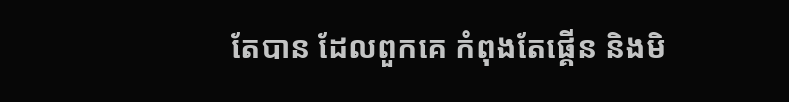តែបាន ដែលពួកគេ កំពុងតែផ្គើន និងមិ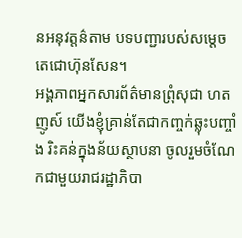នអនុវត្តន៌តាម បទបញ្ជារបស់សម្តេចតេជោហ៊ុនសែន។
អង្គភាពអ្នកសារព័ត៌មានព្រុំសុជា ហតញូស៍ យើងខ្ញុំគ្រាន់តែជាកញ្ចក់ឆ្លុះបញ្ចាំង រិះគន់ក្នុងន័យស្ថាបនា ចូលរួមចំណែកជាមួយរាជរដ្ឋាភិបា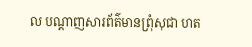ល បណ្ដាញសារព័ត៌មានព្រុំសុជា ហត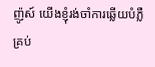ញ៉ូស៍ យើងខ្ញុំរង់ចាំការឆ្លើយបំភ្លឺ គ្រប់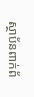ស្ថាប័នពាក់ព័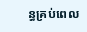ន្ធគ្រប់ពេល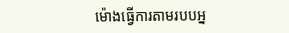ម៉ោងធ្វើការតាមរបបអ្ន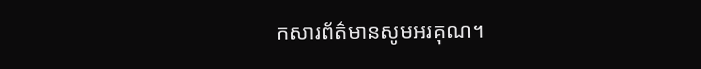កសារព័ត៌មានសូមអរគុណ។